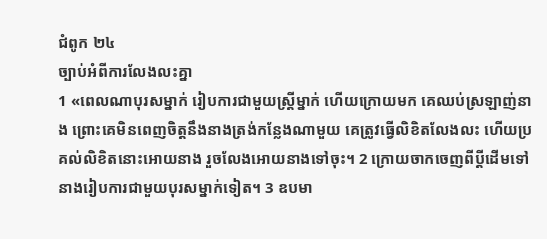ជំពូក ២៤
ច្បាប់អំពីការលែងលះគ្នា
1 «ពេលណាបុរសម្នាក់ រៀបការជាមួយស្ត្រីម្នាក់ ហើយក្រោយមក គេឈប់ស្រឡាញ់នាង ព្រោះគេមិនពេញចិត្តនឹងនាងត្រង់កន្លែងណាមួយ គេត្រូវធ្វើលិខិតលែងលះ ហើយប្រគល់លិខិតនោះអោយនាង រួចលែងអោយនាងទៅចុះ។ 2 ក្រោយចាកចេញពីប្ដីដើមទៅ នាងរៀបការជាមួយបុរសម្នាក់ទៀត។ 3 ឧបមា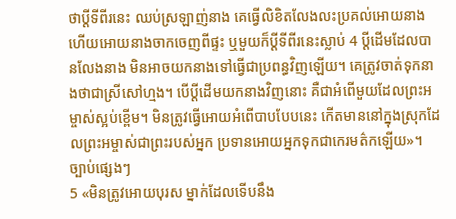ថាប្ដីទីពីរនេះ ឈប់ស្រឡាញ់នាង គេធ្វើលិខិតលែងលះប្រគល់អោយនាង ហើយអោយនាងចាកចេញពីផ្ទះ ឬមួយក៏ប្ដីទីពីរនេះស្លាប់ 4 ប្ដីដើមដែលបានលែងនាង មិនអាចយកនាងទៅធ្វើជាប្រពន្ធវិញឡើយ។ គេត្រូវចាត់ទុកនាងថាជាស្រីសៅហ្មង។ បើប្ដីដើមយកនាងវិញនោះ គឺជាអំពើមួយដែលព្រះអម្ចាស់ស្អប់ខ្ពើម។ មិនត្រូវធ្វើអោយអំពើបាបបែបនេះ កើតមាននៅក្នុងស្រុកដែលព្រះអម្ចាស់ជាព្រះរបស់អ្នក ប្រទានអោយអ្នកទុកជាកេរមត៌កឡើយ»។
ច្បាប់ផ្សេងៗ
5 «មិនត្រូវអោយបុរស ម្នាក់ដែលទើបនឹង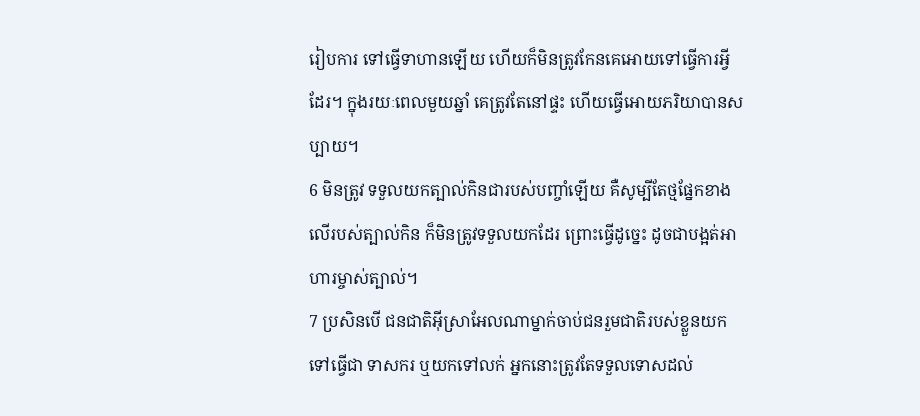រៀបការ ទៅធ្វើទាហានឡើយ ហើយក៏មិនត្រូវកែនគេអោយទៅធ្វើការអ្វីដែរ។ ក្នុងរយៈពេលមួយឆ្នាំ គេត្រូវតែនៅផ្ទះ ហើយធ្វើអោយភរិយាបានសប្បាយ។
6 មិនត្រូវ ទទួលយកត្បាល់កិនជារបស់បញ្ចាំឡើយ គឺសូម្បីតែថ្មផ្នែកខាងលើរបស់ត្បាល់កិន ក៏មិនត្រូវទទួលយកដែរ ព្រោះធ្វើដូច្នេះ ដូចជាបង្អត់អាហារម្ចាស់ត្បាល់។
7 ប្រសិនបើ ជនជាតិអ៊ីស្រាអែលណាម្នាក់ចាប់ជនរួមជាតិរបស់ខ្លួនយកទៅធ្វើជា ទាសករ ឬយកទៅលក់ អ្នកនោះត្រូវតែទទួលទោសដល់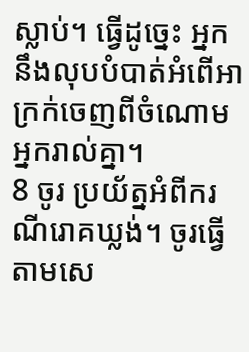ស្លាប់។ ធ្វើដូច្នេះ អ្នកនឹងលុបបំបាត់អំពើអាក្រក់ចេញពីចំណោមអ្នករាល់គ្នា។
8 ចូរ ប្រយ័ត្នអំពីករណីរោគឃ្លង់។ ចូរធ្វើតាមសេ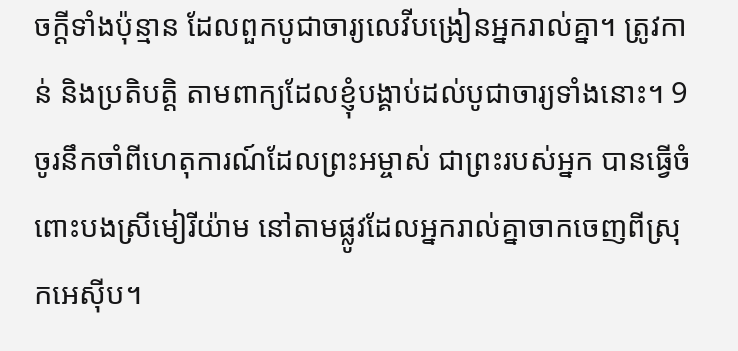ចក្ដីទាំងប៉ុន្មាន ដែលពួកបូជាចារ្យលេវីបង្រៀនអ្នករាល់គ្នា។ ត្រូវកាន់ និងប្រតិបត្តិ តាមពាក្យដែលខ្ញុំបង្គាប់ដល់បូជាចារ្យទាំងនោះ។ 9 ចូរនឹកចាំពីហេតុការណ៍ដែលព្រះអម្ចាស់ ជាព្រះរបស់អ្នក បានធ្វើចំពោះបងស្រីមៀរីយ៉ាម នៅតាមផ្លូវដែលអ្នករាល់គ្នាចាកចេញពីស្រុកអេស៊ីប។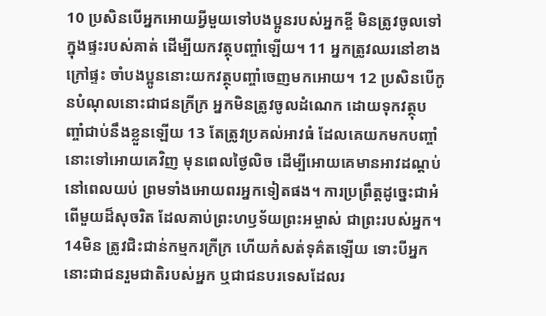10 ប្រសិនបើអ្នកអោយអ្វីមួយទៅបងប្អូនរបស់អ្នកខ្ចី មិនត្រូវចូលទៅក្នុងផ្ទះរបស់គាត់ ដើម្បីយកវត្ថុបញ្ចាំឡើយ។ 11 អ្នកត្រូវឈរនៅខាងក្រៅផ្ទះ ចាំបងប្អូននោះយកវត្ថុបញ្ចាំចេញមកអោយ។ 12 ប្រសិនបើកូនបំណុលនោះជាជនក្រីក្រ អ្នកមិនត្រូវចូលដំណេក ដោយទុកវត្ថុបញ្ចាំជាប់នឹងខ្លួនឡើយ 13 តែត្រូវប្រគល់អាវធំ ដែលគេយកមកបញ្ចាំនោះទៅអោយគេវិញ មុនពេលថ្ងៃលិច ដើម្បីអោយគេមានអាវដណ្ដប់នៅពេលយប់ ព្រមទាំងអោយពរអ្នកទៀតផង។ ការប្រព្រឹត្តដូច្នេះជាអំពើមួយដ៏សុចរិត ដែលគាប់ព្រះហឫទ័យព្រះអម្ចាស់ ជាព្រះរបស់អ្នក។
14មិន ត្រូវជិះជាន់កម្មករក្រីក្រ ហើយកំសត់ទុគ៌តឡើយ ទោះបីអ្នកនោះជាជនរួមជាតិរបស់អ្នក ឬជាជនបរទេសដែលរ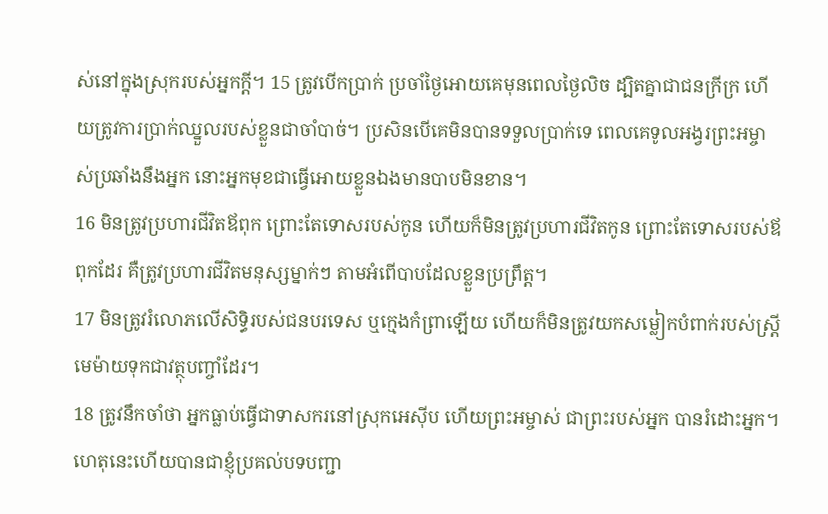ស់នៅក្នុងស្រុករបស់អ្នកក្ដី។ 15 ត្រូវបើកប្រាក់ ប្រចាំថ្ងៃអោយគេមុនពេលថ្ងៃលិច ដ្បិតគ្នាជាជនក្រីក្រ ហើយត្រូវការប្រាក់ឈ្នួលរបស់ខ្លួនជាចាំបាច់។ ប្រសិនបើគេមិនបានទទួលប្រាក់ទេ ពេលគេទូលអង្វរព្រះអម្ចាស់ប្រឆាំងនឹងអ្នក នោះអ្នកមុខជាធ្វើអោយខ្លួនឯងមានបាបមិនខាន។
16 មិនត្រូវប្រហារជីវិតឪពុក ព្រោះតែទោសរបស់កូន ហើយក៏មិនត្រូវប្រហារជីវិតកូន ព្រោះតែទោសរបស់ឪពុកដែរ គឺត្រូវប្រហារជីវិតមនុស្សម្នាក់ៗ តាមអំពើបាបដែលខ្លួនប្រព្រឹត្ត។
17 មិនត្រូវរំលោភលើសិទ្ធិរបស់ជនបរទេស ឬក្មេងកំព្រាឡើយ ហើយក៏មិនត្រូវយកសម្លៀកបំពាក់របស់ស្ត្រីមេម៉ាយទុកជាវត្ថុបញ្ចាំដែរ។
18 ត្រូវនឹកចាំថា អ្នកធ្លាប់ធ្វើជាទាសករនៅស្រុកអេស៊ីប ហើយព្រះអម្ចាស់ ជាព្រះរបស់អ្នក បានរំដោះអ្នក។ ហេតុនេះហើយបានជាខ្ញុំប្រគល់បទបញ្ជា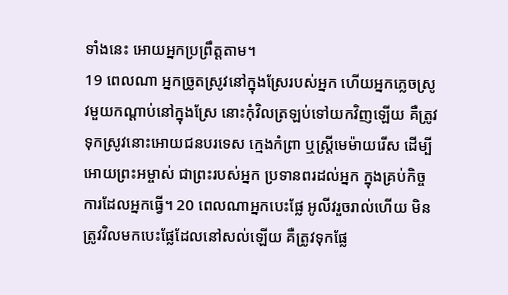ទាំងនេះ អោយអ្នកប្រព្រឹត្តតាម។
19 ពេលណា អ្នកច្រូតស្រូវនៅក្នុងស្រែរបស់អ្នក ហើយអ្នកភ្លេចស្រូវមួយកណ្ដាប់នៅក្នុងស្រែ នោះកុំវិលត្រឡប់ទៅយកវិញឡើយ គឺត្រូវទុកស្រូវនោះអោយជនបរទេស ក្មេងកំព្រា ឬស្ត្រីមេម៉ាយរើស ដើម្បីអោយព្រះអម្ចាស់ ជាព្រះរបស់អ្នក ប្រទានពរដល់អ្នក ក្នុងគ្រប់កិច្ចការដែលអ្នកធ្វើ។ 20 ពេលណាអ្នកបេះផ្លែ អូលីវរួចរាល់ហើយ មិនត្រូវវិលមកបេះផ្លែដែលនៅសល់ឡើយ គឺត្រូវទុកផ្លែ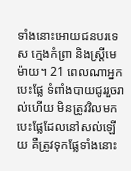ទាំងនោះអោយជនបរទេស ក្មេងកំព្រា និងស្ត្រីមេម៉ាយ។ 21 ពេលណាអ្នកបេះផ្លែ ទំពាំងបាយជូររួចរាល់ហើយ មិនត្រូវវិលមកបេះផ្លែដែលនៅសល់ឡើយ គឺត្រូវទុកផ្លែទាំងនោះ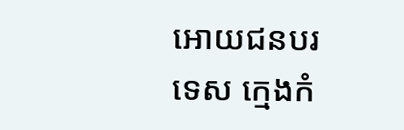អោយជនបរទេស ក្មេងកំ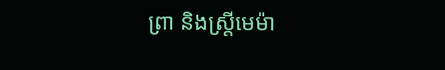ព្រា និងស្ត្រីមេម៉ា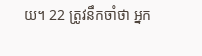យ។ 22 ត្រូវនឹកចាំថា អ្នក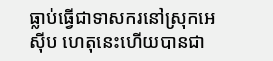ធ្លាប់ធ្វើជាទាសករនៅស្រុកអេស៊ីប ហេតុនេះហើយបានជា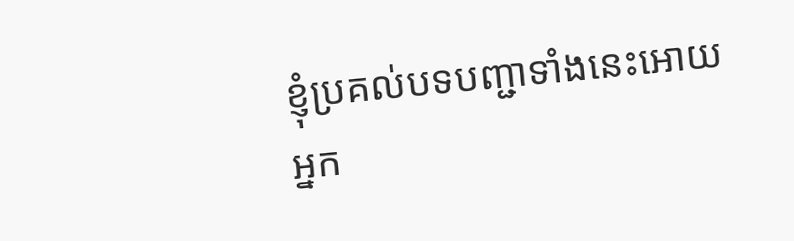ខ្ញុំប្រគល់បទបញ្ជាទាំងនេះអោយអ្នក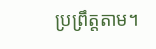ប្រព្រឹត្តតាម។